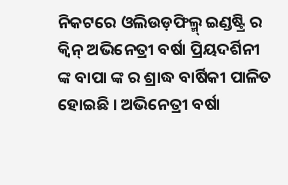ନିକଟରେ ଓଲିଉଡ଼ଫିଲ୍ମ୍ ଇଣ୍ଡଷ୍ଟ୍ରି ର କ୍ୱିନ୍ ଅଭିନେତ୍ରୀ ବର୍ଷା ପ୍ରିୟଦର୍ଶିନୀ ଙ୍କ ବାପା ଙ୍କ ର ଶ୍ରାଦ୍ଧ ବାର୍ଷିକୀ ପାଳିତ ହୋଇଛି । ଅଭିନେତ୍ରୀ ବର୍ଷା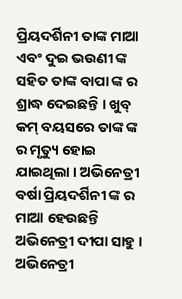ପ୍ରିୟଦର୍ଶିନୀ ତାଙ୍କ ମାଆ ଏବଂ ଦୁଇ ଭଉଣୀ ଙ୍କ ସହିତ ତାଙ୍କ ବାପା ଙ୍କ ର ଶ୍ରାଦ୍ଧ ଦେଇଛନ୍ତି । ଖୁବ୍ କମ୍ ବୟସରେ ତାଙ୍କ ଙ୍କ ର ମୃତ୍ୟୁ ହୋଇ ଯାଇଥିଲା । ଅଭିନେତ୍ରୀ ବର୍ଷା ପ୍ରିୟଦର୍ଶିନୀ ଙ୍କ ର ମାଆ ହେଉଛନ୍ତି ଅଭିନେତ୍ରୀ ଦୀପା ସାହୁ ।
ଅଭିନେତ୍ରୀ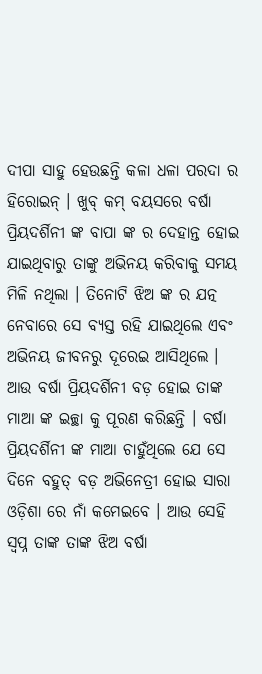ଦୀପା ସାହୁ ହେଉଛନ୍ତି କଳା ଧଳା ପରଦା ର ହିରୋଇନ୍ । ଖୁବ୍ କମ୍ ବୟସରେ ବର୍ଷା ପ୍ରିୟଦର୍ଶିନୀ ଙ୍କ ବାପା ଙ୍କ ର ଦେହାନ୍ତ ହୋଇ ଯାଇଥିବାରୁ ତାଙ୍କୁ ଅଭିନୟ କରିବାକୁ ସମୟ ମିଳି ନଥିଲା । ତିନୋଟି ଝିଅ ଙ୍କ ର ଯତ୍ନ ନେବାରେ ସେ ବ୍ୟସ୍ତ ରହି ଯାଇଥିଲେ ଏବଂ ଅଭିନୟ ଜୀବନରୁ ଦୂରେଇ ଆସିଥିଲେ ।
ଆଉ ବର୍ଷା ପ୍ରିୟଦର୍ଶିନୀ ବଡ଼ ହୋଇ ତାଙ୍କ ମାଆ ଙ୍କ ଇଚ୍ଛା କୁ ପୂରଣ କରିଛନ୍ତି । ବର୍ଷା ପ୍ରିୟଦର୍ଶିନୀ ଙ୍କ ମାଆ ଚାହୁଁଥିଲେ ଯେ ସେ ଦିନେ ବହୁତ୍ ବଡ଼ ଅଭିନେତ୍ରୀ ହୋଇ ସାରା ଓଡ଼ିଶା ରେ ନାଁ କମେଇବେ । ଆଉ ସେହି ସ୍ବପ୍ନ ତାଙ୍କ ତାଙ୍କ ଝିଅ ବର୍ଷା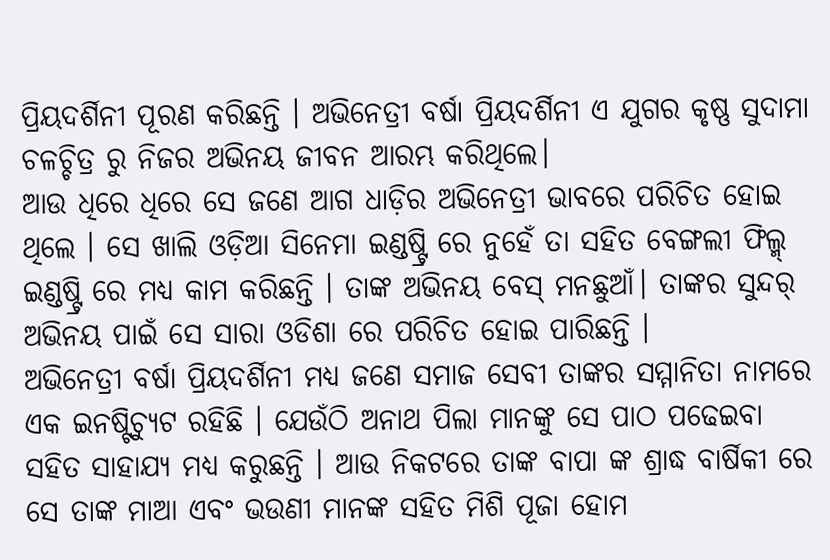ପ୍ରିୟଦର୍ଶିନୀ ପୂରଣ କରିଛନ୍ତି । ଅଭିନେତ୍ରୀ ବର୍ଷା ପ୍ରିୟଦର୍ଶିନୀ ଏ ଯୁଗର କୃଷ୍ଣ ସୁଦାମା ଚଳଚ୍ଚିତ୍ର ରୁ ନିଜର ଅଭିନୟ ଜୀବନ ଆରମ୍ଭ କରିଥିଲେ।
ଆଉ ଧିରେ ଧିରେ ସେ ଜଣେ ଆଗ ଧାଡ଼ିର ଅଭିନେତ୍ରୀ ଭାବରେ ପରିଚିତ ହୋଇ ଥିଲେ । ସେ ଖାଲି ଓଡ଼ିଆ ସିନେମା ଇଣ୍ଡଷ୍ଟ୍ରି ରେ ନୁହେଁ ତା ସହିତ ବେଙ୍ଗଲୀ ଫିଲ୍ମ୍ ଇଣ୍ଡଷ୍ଟ୍ରି ରେ ମଧ୍ଯ କାମ କରିଛନ୍ତି । ତାଙ୍କ ଅଭିନୟ ବେସ୍ ମନଛୁଆଁ। ତାଙ୍କର ସୁନ୍ଦର୍ ଅଭିନୟ ପାଇଁ ସେ ସାରା ଓଡିଶା ରେ ପରିଚିତ ହୋଇ ପାରିଛନ୍ତି ।
ଅଭିନେତ୍ରୀ ବର୍ଷା ପ୍ରିୟଦର୍ଶିନୀ ମଧ୍ୟ ଜଣେ ସମାଜ ସେବୀ ତାଙ୍କର ସମ୍ମାନିତା ନାମରେ ଏକ ଇନଷ୍ଟିଚ୍ୟୁଟ ରହିଛି । ଯେଉଁଠି ଅନାଥ ପିଲା ମାନଙ୍କୁ ସେ ପାଠ ପଢେଇବା ସହିତ ସାହାଯ୍ୟ ମଧ୍ଯ କରୁଛନ୍ତି । ଆଉ ନିକଟରେ ତାଙ୍କ ବାପା ଙ୍କ ଶ୍ରାଦ୍ଧ ବାର୍ଷିକୀ ରେ ସେ ତାଙ୍କ ମାଆ ଏବଂ ଭଉଣୀ ମାନଙ୍କ ସହିତ ମିଶି ପୂଜା ହୋମ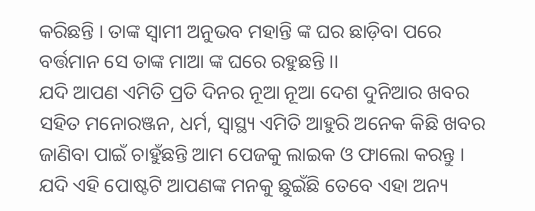କରିଛନ୍ତି । ତାଙ୍କ ସ୍ଵାମୀ ଅନୁଭବ ମହାନ୍ତି ଙ୍କ ଘର ଛାଡ଼ିବା ପରେ ବର୍ତ୍ତମାନ ସେ ତାଙ୍କ ମାଆ ଙ୍କ ଘରେ ରହୁଛନ୍ତି ।।
ଯଦି ଆପଣ ଏମିତି ପ୍ରତି ଦିନର ନୂଆ ନୂଆ ଦେଶ ଦୁନିଆର ଖବର ସହିତ ମନୋରଞ୍ଜନ, ଧର୍ମ, ସ୍ୱାସ୍ଥ୍ୟ ଏମିତି ଆହୁରି ଅନେକ କିଛି ଖବର ଜାଣିବା ପାଇଁ ଚାହୁଁଛନ୍ତି ଆମ ପେଜକୁ ଲାଇକ ଓ ଫାଲୋ କରନ୍ତୁ । ଯଦି ଏହି ପୋଷ୍ଟଟି ଆପଣଙ୍କ ମନକୁ ଛୁଇଁଛି ତେବେ ଏହା ଅନ୍ୟ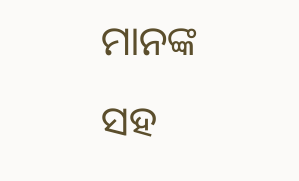ମାନଙ୍କ ସହ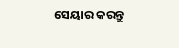ସେୟାର କରନ୍ତୁ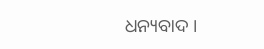ଧନ୍ୟବାଦ ।